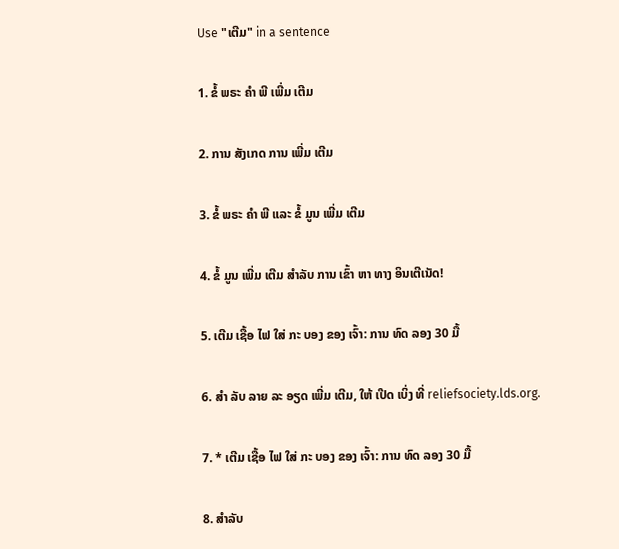Use "ເຕີມ" in a sentence

1. ຂໍ້ ພຣະ ຄໍາ ພີ ເພີ່ມ ເຕີມ

2. ການ ສັງເກດ ການ ເພີ່ມ ເຕີມ

3. ຂໍ້ ພຣະ ຄໍາ ພີ ແລະ ຂໍ້ ມູນ ເພີ່ມ ເຕີມ

4. ຂໍ້ ມູນ ເພີ່ມ ເຕີມ ສໍາລັບ ການ ເຂົ້າ ຫາ ທາງ ອິນເຕີເນັດ!

5. ເຕີມ ເຊື້ອ ໄຟ ໃສ່ ກະ ບອງ ຂອງ ເຈົ້າ: ການ ທົດ ລອງ 30 ມື້

6. ສໍາ ລັບ ລາຍ ລະ ອຽດ ເພີ່ມ ເຕີມ, ໃຫ້ ເປີດ ເບິ່ງ ທີ່ reliefsociety.lds.org.

7. * ເຕີມ ເຊື້ອ ໄຟ ໃສ່ ກະ ບອງ ຂອງ ເຈົ້າ: ການ ທົດ ລອງ 30 ມື້

8. ສໍາລັບ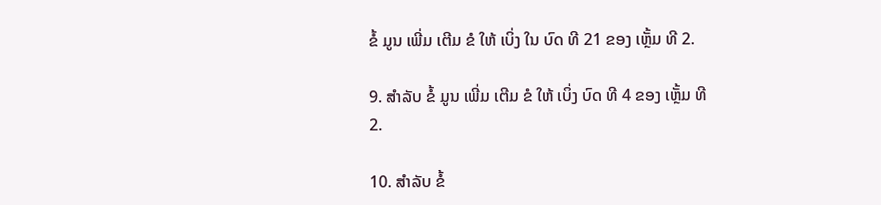ຂໍ້ ມູນ ເພີ່ມ ເຕີມ ຂໍ ໃຫ້ ເບິ່ງ ໃນ ບົດ ທີ 21 ຂອງ ເຫຼັ້ມ ທີ 2.

9. ສໍາລັບ ຂໍ້ ມູນ ເພີ່ມ ເຕີມ ຂໍ ໃຫ້ ເບິ່ງ ບົດ ທີ 4 ຂອງ ເຫຼັ້ມ ທີ 2.

10. ສໍາລັບ ຂໍ້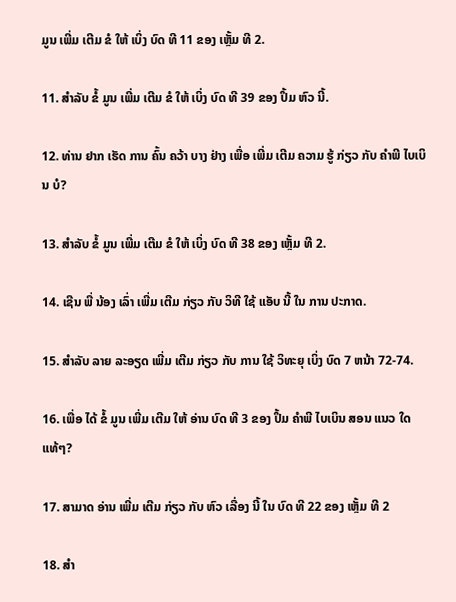ມູນ ເພີ່ມ ເຕີມ ຂໍ ໃຫ້ ເບິ່ງ ບົດ ທີ 11 ຂອງ ເຫຼັ້ມ ທີ 2.

11. ສໍາລັບ ຂໍ້ ມູນ ເພີ່ມ ເຕີມ ຂໍ ໃຫ້ ເບິ່ງ ບົດ ທີ 39 ຂອງ ປຶ້ມ ຫົວ ນີ້.

12. ທ່ານ ຢາກ ເຮັດ ການ ຄົ້ນ ຄວ້າ ບາງ ຢ່າງ ເພື່ອ ເພີ່ມ ເຕີມ ຄວາມ ຮູ້ ກ່ຽວ ກັບ ຄໍາພີ ໄບເບິນ ບໍ?

13. ສໍາລັບ ຂໍ້ ມູນ ເພີ່ມ ເຕີມ ຂໍ ໃຫ້ ເບິ່ງ ບົດ ທີ 38 ຂອງ ເຫຼັ້ມ ທີ 2.

14. ເຊີນ ພີ່ ນ້ອງ ເລົ່າ ເພີ່ມ ເຕີມ ກ່ຽວ ກັບ ວິທີ ໃຊ້ ແອັບ ນີ້ ໃນ ການ ປະກາດ.

15. ສໍາລັບ ລາຍ ລະອຽດ ເພີ່ມ ເຕີມ ກ່ຽວ ກັບ ການ ໃຊ້ ວິທະຍຸ ເບິ່ງ ບົດ 7 ຫນ້າ 72-74.

16. ເພື່ອ ໄດ້ ຂໍ້ ມູນ ເພີ່ມ ເຕີມ ໃຫ້ ອ່ານ ບົດ ທີ 3 ຂອງ ປຶ້ມ ຄໍາພີ ໄບເບິນ ສອນ ແນວ ໃດ ແທ້ໆ?

17. ສາມາດ ອ່ານ ເພີ່ມ ເຕີມ ກ່ຽວ ກັບ ຫົວ ເລື່ອງ ນີ້ ໃນ ບົດ ທີ 22 ຂອງ ເຫຼັ້ມ ທີ 2

18. ສໍາ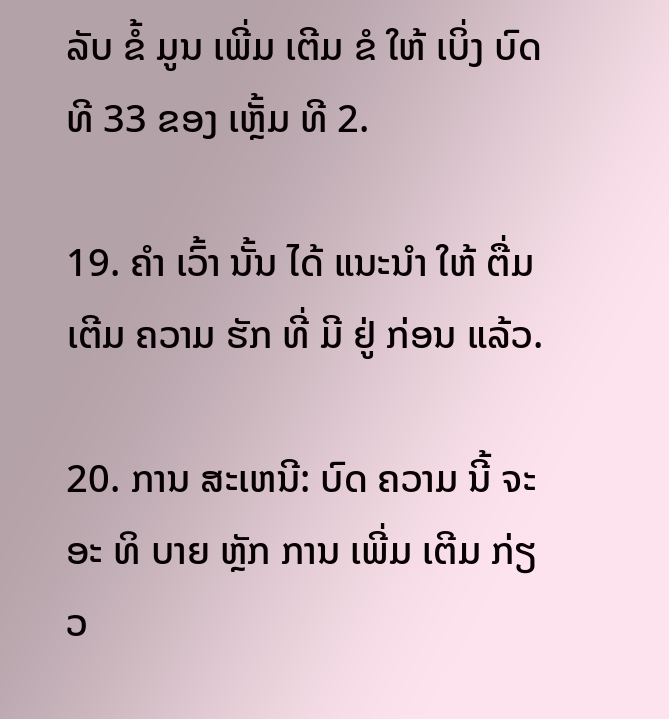ລັບ ຂໍ້ ມູນ ເພີ່ມ ເຕີມ ຂໍ ໃຫ້ ເບິ່ງ ບົດ ທີ 33 ຂອງ ເຫຼັ້ມ ທີ 2.

19. ຄໍາ ເວົ້າ ນັ້ນ ໄດ້ ແນະນໍາ ໃຫ້ ຕື່ມ ເຕີມ ຄວາມ ຮັກ ທີ່ ມີ ຢູ່ ກ່ອນ ແລ້ວ.

20. ການ ສະເຫນີ: ບົດ ຄວາມ ນີ້ ຈະ ອະ ທິ ບາຍ ຫຼັກ ການ ເພີ່ມ ເຕີມ ກ່ຽວ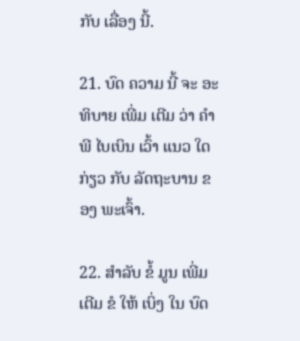ກັບ ເລື່ອງ ນີ້.

21. ບົດ ຄວາມ ນີ້ ຈະ ອະທິບາຍ ເພີ່ມ ເຕີມ ວ່າ ຄໍາພີ ໄບເບິນ ເວົ້າ ແນວ ໃດ ກ່ຽວ ກັບ ລັດຖະບານ ຂອງ ພະເຈົ້າ.

22. ສໍາລັບ ຂໍ້ ມູນ ເພີ່ມ ເຕີມ ຂໍ ໃຫ້ ເບິ່ງ ໃນ ບົດ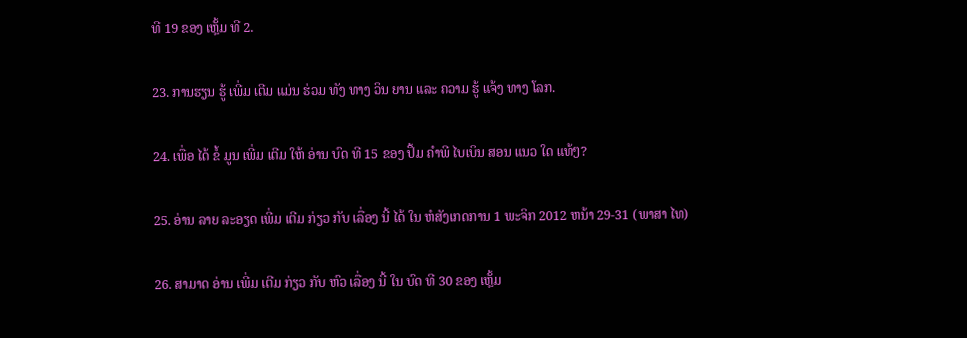ທີ 19 ຂອງ ເຫຼັ້ມ ທີ 2.

23. ການຮຽນ ຮູ້ ເພີ່ມ ເຕີມ ແມ່ນ ຮ່ວມ ທັງ ທາງ ວິນ ຍານ ແລະ ຄວາມ ຮູ້ ແຈ້ງ ທາງ ໂລກ.

24. ເພື່ອ ໄດ້ ຂໍ້ ມູນ ເພີ່ມ ເຕີມ ໃຫ້ ອ່ານ ບົດ ທີ 15 ຂອງ ປຶ້ມ ຄໍາພີ ໄບເບິນ ສອນ ແນວ ໃດ ແທ້ໆ?

25. ອ່ານ ລາຍ ລະອຽດ ເພີ່ມ ເຕີມ ກ່ຽວ ກັບ ເລື່ອງ ນີ້ ໄດ້ ໃນ ຫໍສັງເກດການ 1 ພະຈິກ 2012 ຫນ້າ 29-31 (ພາສາ ໄທ)

26. ສາມາດ ອ່ານ ເພີ່ມ ເຕີມ ກ່ຽວ ກັບ ຫົວ ເລື່ອງ ນີ້ ໃນ ບົດ ທີ 30 ຂອງ ເຫຼັ້ມ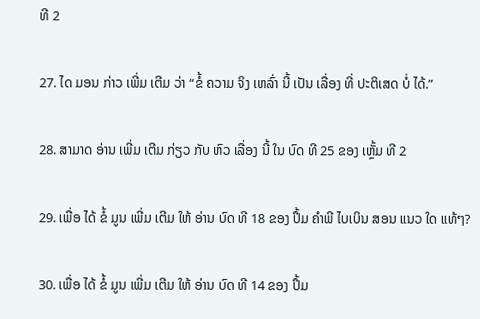ທີ 2

27. ໄດ ມອນ ກ່າວ ເພີ່ມ ເຕີມ ວ່າ “ຂໍ້ ຄວາມ ຈິງ ເຫລົ່າ ນີ້ ເປັນ ເລື່ອງ ທີ່ ປະຕິເສດ ບໍ່ ໄດ້.”

28. ສາມາດ ອ່ານ ເພີ່ມ ເຕີມ ກ່ຽວ ກັບ ຫົວ ເລື່ອງ ນີ້ ໃນ ບົດ ທີ 25 ຂອງ ເຫຼັ້ມ ທີ 2

29. ເພື່ອ ໄດ້ ຂໍ້ ມູນ ເພີ່ມ ເຕີມ ໃຫ້ ອ່ານ ບົດ ທີ 18 ຂອງ ປຶ້ມ ຄໍາພີ ໄບເບິນ ສອນ ແນວ ໃດ ແທ້ໆ?

30. ເພື່ອ ໄດ້ ຂໍ້ ມູນ ເພີ່ມ ເຕີມ ໃຫ້ ອ່ານ ບົດ ທີ 14 ຂອງ ປຶ້ມ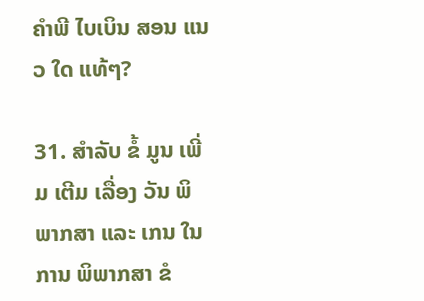ຄໍາພີ ໄບເບິນ ສອນ ແນວ ໃດ ແທ້ໆ?

31. ສໍາລັບ ຂໍ້ ມູນ ເພີ່ມ ເຕີມ ເລື່ອງ ວັນ ພິພາກສາ ແລະ ເກນ ໃນ ການ ພິພາກສາ ຂໍ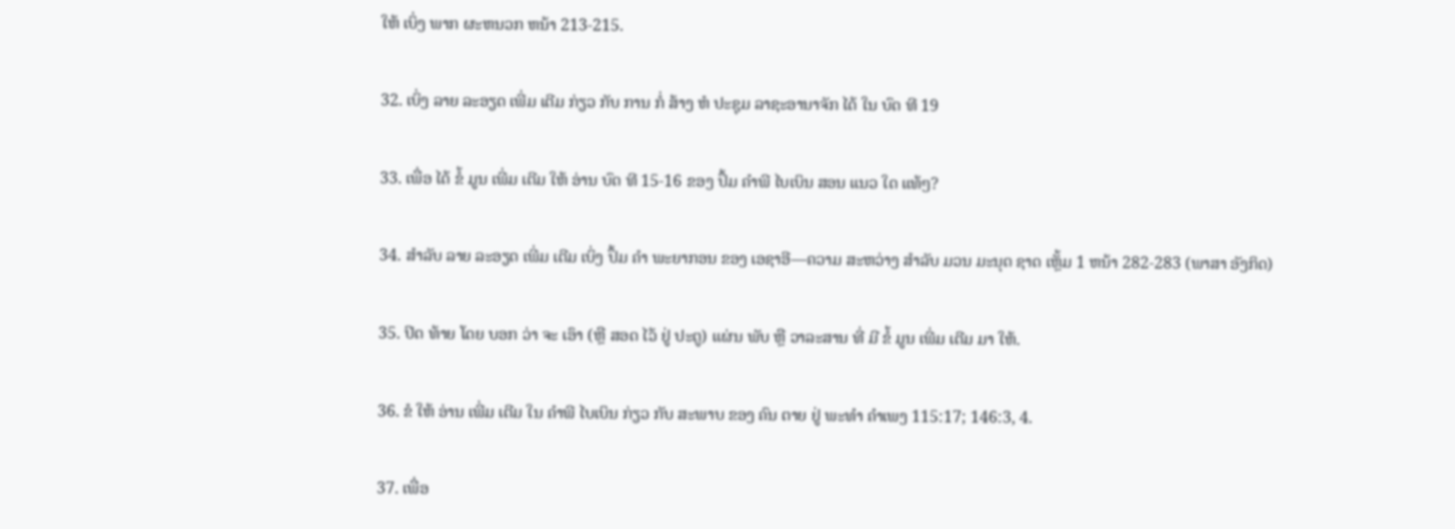ໃຫ້ ເບິ່ງ ພາກ ຜະຫນວກ ຫນ້າ 213-215.

32. ເບິ່ງ ລາຍ ລະອຽດ ເພີ່ມ ເຕີມ ກ່ຽວ ກັບ ການ ກໍ່ ສ້າງ ຫໍ ປະຊຸມ ລາຊະອານາຈັກ ໄດ້ ໃນ ບົດ ທີ 19

33. ເພື່ອ ໄດ້ ຂໍ້ ມູນ ເພີ່ມ ເຕີມ ໃຫ້ ອ່ານ ບົດ ທີ 15-16 ຂອງ ປຶ້ມ ຄໍາພີ ໄບເບິນ ສອນ ແນວ ໃດ ແທ້ໆ?

34. ສໍາລັບ ລາຍ ລະອຽດ ເພີ່ມ ເຕີມ ເບິ່ງ ປຶ້ມ ຄໍາ ພະຍາກອນ ຂອງ ເອຊາອີ—ຄວາມ ສະຫວ່າງ ສໍາລັບ ມວນ ມະນຸດ ຊາດ ເຫຼັ້ມ 1 ຫນ້າ 282-283 (ພາສາ ອັງກິດ)

35. ປິດ ທ້າຍ ໂດຍ ບອກ ວ່າ ຈະ ເອົາ (ຫຼື ສອດ ໄວ້ ຢູ່ ປະຕູ) ແຜ່ນ ພັບ ຫຼື ວາລະສານ ທີ່ ມີ ຂໍ້ ມູນ ເພີ່ມ ເຕີມ ມາ ໃຫ້.

36. ຂໍ ໃຫ້ ອ່ານ ເພີ່ມ ເຕີມ ໃນ ຄໍາພີ ໄບເບິນ ກ່ຽວ ກັບ ສະພາບ ຂອງ ຄົນ ຕາຍ ຢູ່ ພະທໍາ ຄໍາເພງ 115:17; 146:3, 4.

37. ເພື່ອ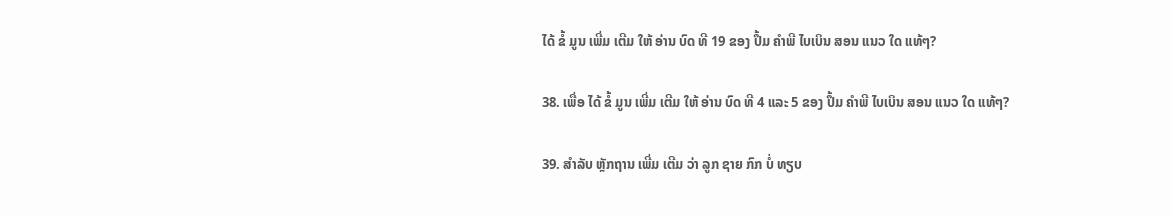ໄດ້ ຂໍ້ ມູນ ເພີ່ມ ເຕີມ ໃຫ້ ອ່ານ ບົດ ທີ 19 ຂອງ ປຶ້ມ ຄໍາພີ ໄບເບິນ ສອນ ແນວ ໃດ ແທ້ໆ?

38. ເພື່ອ ໄດ້ ຂໍ້ ມູນ ເພີ່ມ ເຕີມ ໃຫ້ ອ່ານ ບົດ ທີ 4 ແລະ 5 ຂອງ ປຶ້ມ ຄໍາພີ ໄບເບິນ ສອນ ແນວ ໃດ ແທ້ໆ?

39. ສໍາລັບ ຫຼັກຖານ ເພີ່ມ ເຕີມ ວ່າ ລູກ ຊາຍ ກົກ ບໍ່ ທຽບ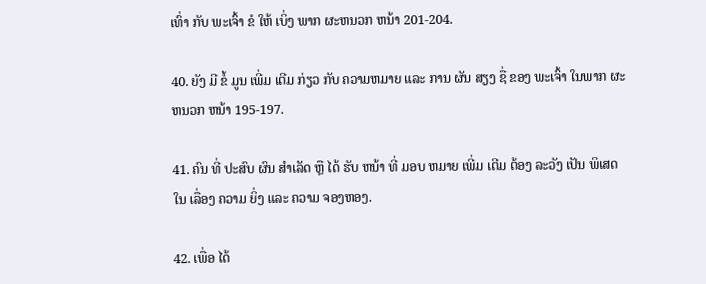ເທົ່າ ກັບ ພະເຈົ້າ ຂໍ ໃຫ້ ເບິ່ງ ພາກ ຜະຫນວກ ຫນ້າ 201-204.

40. ຍັງ ມີ ຂໍ້ ມູນ ເພີ່ມ ເຕີມ ກ່ຽວ ກັບ ຄວາມຫມາຍ ແລະ ການ ຜັນ ສຽງ ຊື່ ຂອງ ພະເຈົ້າ ໃນພາກ ຜະຫນວກ ຫນ້າ 195-197.

41. ຄົນ ທີ່ ປະສົບ ຜົນ ສໍາເລັດ ຫຼື ໄດ້ ຮັບ ຫນ້າ ທີ່ ມອບ ຫມາຍ ເພີ່ມ ເຕີມ ຕ້ອງ ລະວັງ ເປັນ ພິເສດ ໃນ ເລື່ອງ ຄວາມ ຍິ່ງ ແລະ ຄວາມ ຈອງຫອງ.

42. ເພື່ອ ໄດ້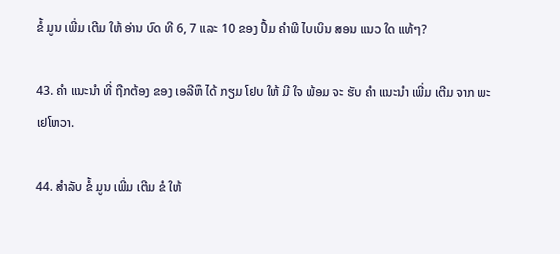ຂໍ້ ມູນ ເພີ່ມ ເຕີມ ໃຫ້ ອ່ານ ບົດ ທີ 6, 7 ແລະ 10 ຂອງ ປຶ້ມ ຄໍາພີ ໄບເບິນ ສອນ ແນວ ໃດ ແທ້ໆ?

43. ຄໍາ ແນະນໍາ ທີ່ ຖືກຕ້ອງ ຂອງ ເອລີຫຶ ໄດ້ ກຽມ ໂຢບ ໃຫ້ ມີ ໃຈ ພ້ອມ ຈະ ຮັບ ຄໍາ ແນະນໍາ ເພີ່ມ ເຕີມ ຈາກ ພະ ເຢໂຫວາ.

44. ສໍາລັບ ຂໍ້ ມູນ ເພີ່ມ ເຕີມ ຂໍ ໃຫ້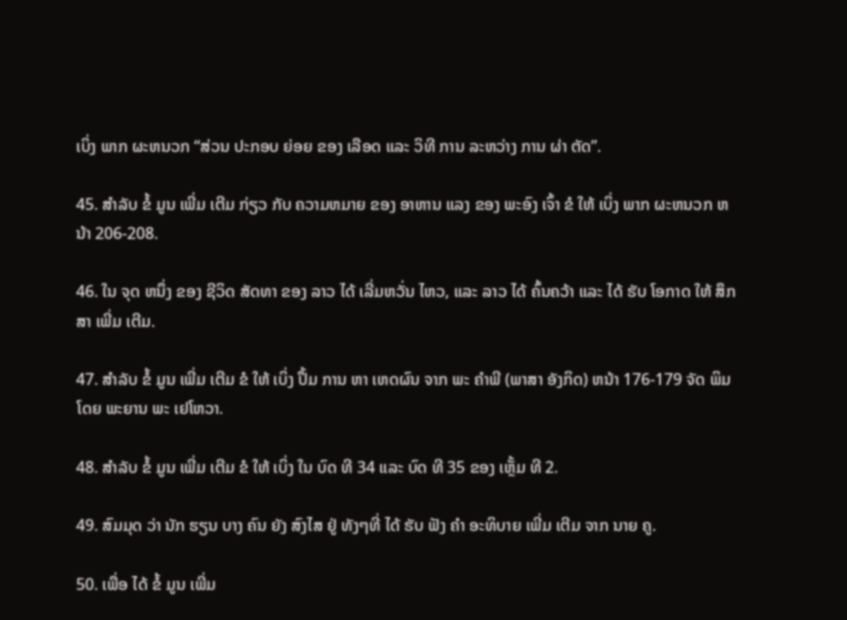ເບິ່ງ ພາກ ຜະຫນວກ “ສ່ວນ ປະກອບ ຍ່ອຍ ຂອງ ເລືອດ ແລະ ວິທີ ການ ລະຫວ່າງ ການ ຜ່າ ຕັດ”.

45. ສໍາລັບ ຂໍ້ ມູນ ເພີ່ມ ເຕີມ ກ່ຽວ ກັບ ຄວາມຫມາຍ ຂອງ ອາຫານ ແລງ ຂອງ ພະອົງ ເຈົ້າ ຂໍ ໃຫ້ ເບິ່ງ ພາກ ຜະຫນວກ ຫນ້າ 206-208.

46. ໃນ ຈຸດ ຫນຶ່ງ ຂອງ ຊີວິດ ສັດທາ ຂອງ ລາວ ໄດ້ ເລີ່ມຫວັ່ນ ໄຫວ, ແລະ ລາວ ໄດ້ ຄົ້ນຄວ້າ ແລະ ໄດ້ ຮັບ ໂອກາດ ໃຫ້ ສຶກສາ ເພີ່ມ ເຕີມ.

47. ສໍາລັບ ຂໍ້ ມູນ ເພີ່ມ ເຕີມ ຂໍ ໃຫ້ ເບິ່ງ ປຶ້ມ ການ ຫາ ເຫດຜົນ ຈາກ ພະ ຄໍາພີ (ພາສາ ອັງກິດ) ຫນ້າ 176-179 ຈັດ ພິມ ໂດຍ ພະຍານ ພະ ເຢໂຫວາ.

48. ສໍາລັບ ຂໍ້ ມູນ ເພີ່ມ ເຕີມ ຂໍ ໃຫ້ ເບິ່ງ ໃນ ບົດ ທີ 34 ແລະ ບົດ ທີ 35 ຂອງ ເຫຼັ້ມ ທີ 2.

49. ສົມມຸດ ວ່າ ນັກ ຮຽນ ບາງ ຄົນ ຍັງ ສົງໄສ ຢູ່ ທັງໆທີ່ ໄດ້ ຮັບ ຟັງ ຄໍາ ອະທິບາຍ ເພີ່ມ ເຕີມ ຈາກ ນາຍ ຄູ.

50. ເພື່ອ ໄດ້ ຂໍ້ ມູນ ເພີ່ມ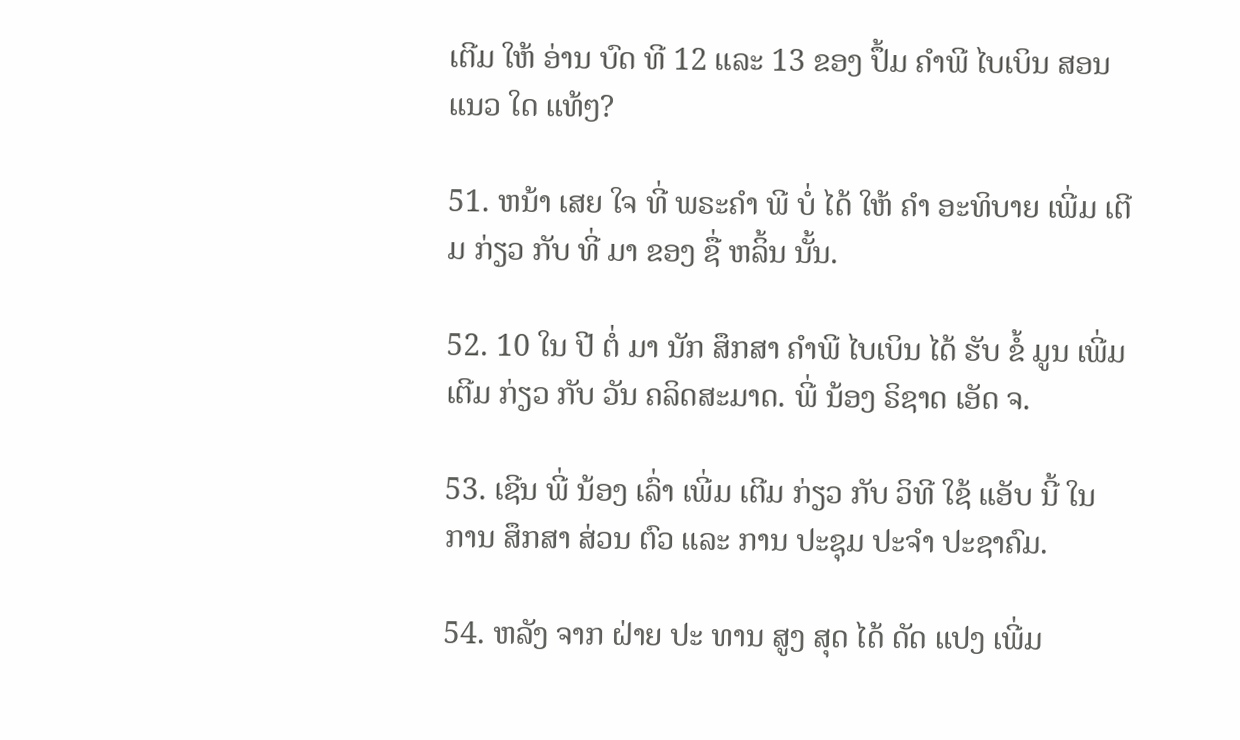ເຕີມ ໃຫ້ ອ່ານ ບົດ ທີ 12 ແລະ 13 ຂອງ ປຶ້ມ ຄໍາພີ ໄບເບິນ ສອນ ແນວ ໃດ ແທ້ໆ?

51. ຫນ້າ ເສຍ ໃຈ ທີ່ ພຣະຄໍາ ພີ ບໍ່ ໄດ້ ໃຫ້ ຄໍາ ອະທິບາຍ ເພີ່ມ ເຕີມ ກ່ຽວ ກັບ ທີ່ ມາ ຂອງ ຊື່ ຫລິ້ນ ນັ້ນ.

52. 10 ໃນ ປີ ຕໍ່ ມາ ນັກ ສຶກສາ ຄໍາພີ ໄບເບິນ ໄດ້ ຮັບ ຂໍ້ ມູນ ເພີ່ມ ເຕີມ ກ່ຽວ ກັບ ວັນ ຄລິດສະມາດ. ພີ່ ນ້ອງ ຣິຊາດ ເອັດ ຈ.

53. ເຊີນ ພີ່ ນ້ອງ ເລົ່າ ເພີ່ມ ເຕີມ ກ່ຽວ ກັບ ວິທີ ໃຊ້ ແອັບ ນີ້ ໃນ ການ ສຶກສາ ສ່ວນ ຕົວ ແລະ ການ ປະຊຸມ ປະຈໍາ ປະຊາຄົມ.

54. ຫລັງ ຈາກ ຝ່າຍ ປະ ທານ ສູງ ສຸດ ໄດ້ ດັດ ແປງ ເພີ່ມ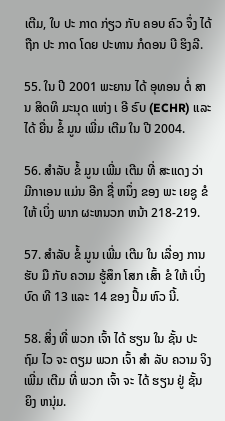ເຕີມ, ໃບ ປະ ກາດ ກ່ຽວ ກັບ ຄອບ ຄົວ ຈຶ່ງ ໄດ້ ຖືກ ປະ ກາດ ໂດຍ ປະທານ ກໍດອນ ບີ ຮິງລີ.

55. ໃນ ປີ 2001 ພະຍານ ໄດ້ ອຸທອນ ຕໍ່ ສານ ສິດທິ ມະນຸດ ແຫ່ງ ເ ອີ ຣົບ (ECHR) ແລະ ໄດ້ ຍື່ນ ຂໍ້ ມູນ ເພີ່ມ ເຕີມ ໃນ ປີ 2004.

56. ສໍາລັບ ຂໍ້ ມູນ ເພີ່ມ ເຕີມ ທີ່ ສະແດງ ວ່າ ມີກາເອນ ແມ່ນ ອີກ ຊື່ ຫນຶ່ງ ຂອງ ພະ ເຍຊູ ຂໍ ໃຫ້ ເບິ່ງ ພາກ ຜະຫນວກ ຫນ້າ 218-219.

57. ສໍາລັບ ຂໍ້ ມູນ ເພີ່ມ ເຕີມ ໃນ ເລື່ອງ ການ ຮັບ ມື ກັບ ຄວາມ ຮູ້ສຶກ ໂສກ ເສົ້າ ຂໍ ໃຫ້ ເບິ່ງ ບົດ ທີ 13 ແລະ 14 ຂອງ ປຶ້ມ ຫົວ ນີ້.

58. ສິ່ງ ທີ່ ພວກ ເຈົ້າ ໄດ້ ຮຽນ ໃນ ຊັ້ນ ປະ ຖົມ ໄວ ຈະ ຕຽມ ພວກ ເຈົ້າ ສໍາ ລັບ ຄວາມ ຈິງ ເພີ່ມ ເຕີມ ທີ່ ພວກ ເຈົ້າ ຈະ ໄດ້ ຮຽນ ຢູ່ ຊັ້ນ ຍິງ ຫນຸ່ມ.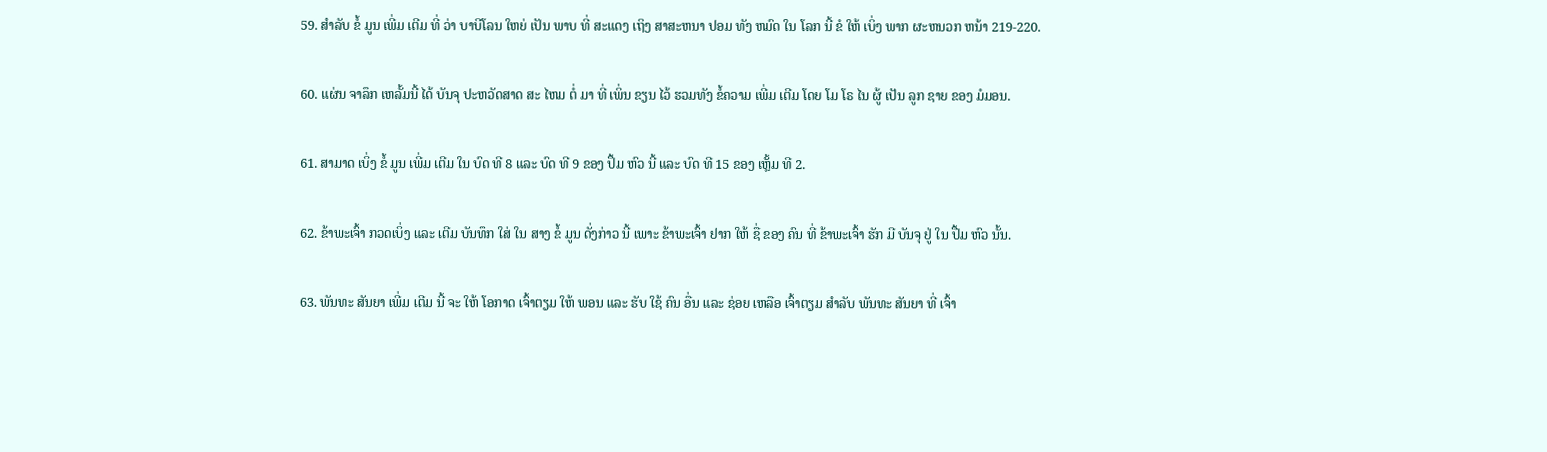59. ສໍາລັບ ຂໍ້ ມູນ ເພີ່ມ ເຕີມ ທີ່ ວ່າ ບາບີໂລນ ໃຫຍ່ ເປັນ ພາບ ທີ່ ສະແດງ ເຖິງ ສາສະຫນາ ປອມ ທັງ ຫມົດ ໃນ ໂລກ ນີ້ ຂໍ ໃຫ້ ເບິ່ງ ພາກ ຜະຫນວກ ຫນ້າ 219-220.

60. ແຜ່ນ ຈາລຶກ ເຫລັ້ມນີ້ ໄດ້ ບັນຈຸ ປະຫວັດສາດ ສະ ໄຫມ ຕໍ່ ມາ ທີ່ ເພິ່ນ ຂຽນ ໄວ້ ຮວມທັງ ຂໍ້ຄວາມ ເພີ່ມ ເຕີມ ໂດຍ ໂມ ໂຣ ໄນ ຜູ້ ເປັນ ລູກ ຊາຍ ຂອງ ມໍມອນ.

61. ສາມາດ ເບິ່ງ ຂໍ້ ມູນ ເພີ່ມ ເຕີມ ໃນ ບົດ ທີ 8 ແລະ ບົດ ທີ 9 ຂອງ ປຶ້ມ ຫົວ ນີ້ ແລະ ບົດ ທີ 15 ຂອງ ເຫຼັ້ມ ທີ 2.

62. ຂ້າພະເຈົ້າ ກວດເບິ່ງ ແລະ ເຕີມ ບັນທຶກ ໃສ່ ໃນ ສາງ ຂໍ້ ມູນ ດັ່ງກ່າວ ນີ້ ເພາະ ຂ້າພະເຈົ້າ ຢາກ ໃຫ້ ຊື່ ຂອງ ຄົນ ທີ່ ຂ້າພະເຈົ້າ ຮັກ ມີ ບັນຈຸ ຢູ່ ໃນ ປື້ມ ຫົວ ນັ້ນ.

63. ພັນທະ ສັນຍາ ເພີ່ມ ເຕີມ ນີ້ ຈະ ໃຫ້ ໂອກາດ ເຈົ້າຕຽມ ໃຫ້ ພອນ ແລະ ຮັບ ໃຊ້ ຄົນ ອື່ນ ແລະ ຊ່ອຍ ເຫລືອ ເຈົ້າຕຽມ ສໍາລັບ ພັນທະ ສັນຍາ ທີ່ ເຈົ້າ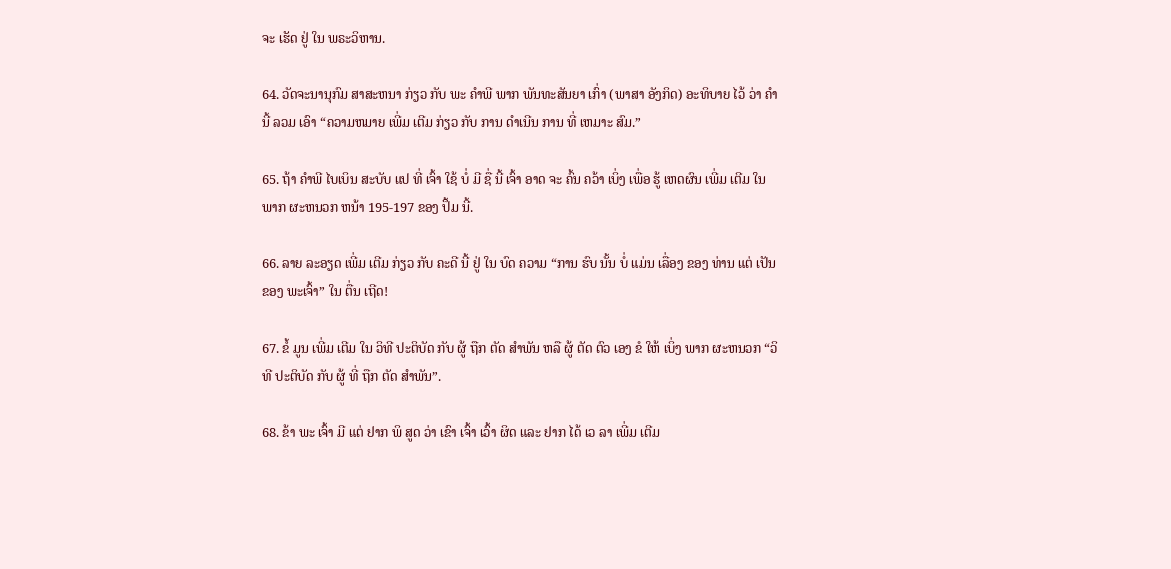ຈະ ເຮັດ ຢູ່ ໃນ ພຣະວິຫານ.

64. ວັດຈະນານຸກົມ ສາສະຫນາ ກ່ຽວ ກັບ ພະ ຄໍາພີ ພາກ ພັນທະສັນຍາ ເກົ່າ (ພາສາ ອັງກິດ) ອະທິບາຍ ໄວ້ ວ່າ ຄໍາ ນີ້ ລວມ ເອົາ “ຄວາມຫມາຍ ເພີ່ມ ເຕີມ ກ່ຽວ ກັບ ການ ດໍາເນີນ ການ ທີ່ ເຫມາະ ສົມ.”

65. ຖ້າ ຄໍາພີ ໄບເບິນ ສະບັບ ແປ ທີ່ ເຈົ້າ ໃຊ້ ບໍ່ ມີ ຊື່ ນີ້ ເຈົ້າ ອາດ ຈະ ຄົ້ນ ຄວ້າ ເບິ່ງ ເພື່ອ ຮູ້ ເຫດຜົນ ເພີ່ມ ເຕີມ ໃນພາກ ຜະຫນວກ ຫນ້າ 195-197 ຂອງ ປຶ້ມ ນີ້.

66. ລາຍ ລະອຽດ ເພີ່ມ ເຕີມ ກ່ຽວ ກັບ ຄະດີ ນີ້ ຢູ່ ໃນ ບົດ ຄວາມ “ການ ຮົບ ນັ້ນ ບໍ່ ແມ່ນ ເລື່ອງ ຂອງ ທ່ານ ແຕ່ ເປັນ ຂອງ ພະເຈົ້າ” ໃນ ຕື່ນ ເຖີດ!

67. ຂໍ້ ມູນ ເພີ່ມ ເຕີມ ໃນ ວິທີ ປະຕິບັດ ກັບ ຜູ້ ຖືກ ຕັດ ສໍາພັນ ຫລື ຜູ້ ຕັດ ຕົວ ເອງ ຂໍ ໃຫ້ ເບິ່ງ ພາກ ຜະຫນວກ “ວິທີ ປະຕິບັດ ກັບ ຜູ້ ທີ່ ຖືກ ຕັດ ສໍາພັນ”.

68. ຂ້າ ພະ ເຈົ້າ ມີ ແຕ່ ຢາກ ພິ ສູດ ວ່າ ເຂົາ ເຈົ້າ ເວົ້າ ຜິດ ແລະ ຢາກ ໄດ້ ເວ ລາ ເພີ່ມ ເຕີມ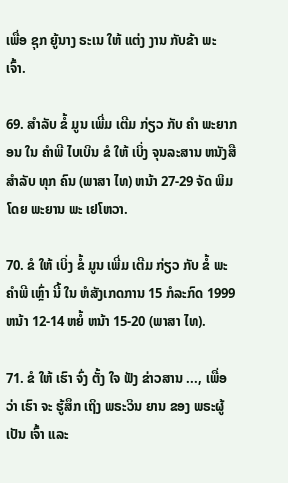ເພື່ອ ຊຸກ ຍູ້ນາງ ຣະເນ ໃຫ້ ແຕ່ງ ງານ ກັບຂ້າ ພະ ເຈົ້າ.

69. ສໍາລັບ ຂໍ້ ມູນ ເພີ່ມ ເຕີມ ກ່ຽວ ກັບ ຄໍາ ພະຍາກອນ ໃນ ຄໍາພີ ໄບເບິນ ຂໍ ໃຫ້ ເບິ່ງ ຈຸນລະສານ ຫນັງສື ສໍາລັບ ທຸກ ຄົນ (ພາສາ ໄທ) ຫນ້າ 27-29 ຈັດ ພິມ ໂດຍ ພະຍານ ພະ ເຢໂຫວາ.

70. ຂໍ ໃຫ້ ເບິ່ງ ຂໍ້ ມູນ ເພີ່ມ ເຕີມ ກ່ຽວ ກັບ ຂໍ້ ພະ ຄໍາພີ ເຫຼົ່າ ນີ້ ໃນ ຫໍສັງເກດການ 15 ກໍລະກົດ 1999 ຫນ້າ 12-14 ຫຍໍ້ ຫນ້າ 15-20 (ພາສາ ໄທ).

71. ຂໍ ໃຫ້ ເຮົາ ຈົ່ງ ຕັ້ງ ໃຈ ຟັງ ຂ່າວສານ ..., ເພື່ອ ວ່າ ເຮົາ ຈະ ຮູ້ສຶກ ເຖິງ ພຣະວິນ ຍານ ຂອງ ພຣະຜູ້ ເປັນ ເຈົ້າ ແລະ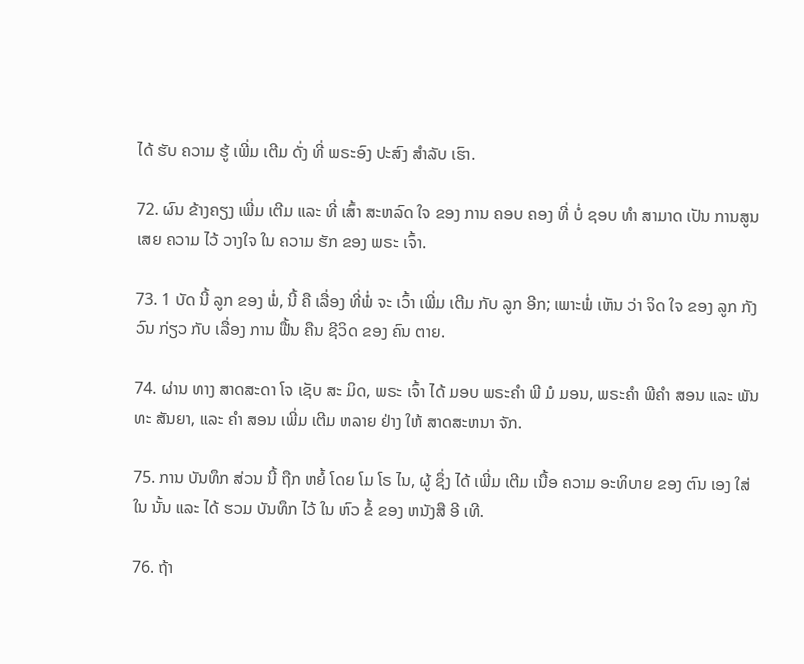ໄດ້ ຮັບ ຄວາມ ຮູ້ ເພີ່ມ ເຕີມ ດັ່ງ ທີ່ ພຣະອົງ ປະສົງ ສໍາລັບ ເຮົາ.

72. ຜົນ ຂ້າງຄຽງ ເພີ່ມ ເຕີມ ແລະ ທີ່ ເສົ້າ ສະຫລົດ ໃຈ ຂອງ ການ ຄອບ ຄອງ ທີ່ ບໍ່ ຊອບ ທໍາ ສາມາດ ເປັນ ການສູນ ເສຍ ຄວາມ ໄວ້ ວາງໃຈ ໃນ ຄວາມ ຮັກ ຂອງ ພຣະ ເຈົ້າ.

73. 1 ບັດ ນີ້ ລູກ ຂອງ ພໍ່, ນີ້ ຄື ເລື່ອງ ທີ່ພໍ່ ຈະ ເວົ້າ ເພີ່ມ ເຕີມ ກັບ ລູກ ອີກ; ເພາະພໍ່ ເຫັນ ວ່າ ຈິດ ໃຈ ຂອງ ລູກ ກັງວົນ ກ່ຽວ ກັບ ເລື່ອງ ການ ຟື້ນ ຄືນ ຊີວິດ ຂອງ ຄົນ ຕາຍ.

74. ຜ່ານ ທາງ ສາດສະດາ ໂຈ ເຊັບ ສະ ມິດ, ພຣະ ເຈົ້າ ໄດ້ ມອບ ພຣະຄໍາ ພີ ມໍ ມອນ, ພຣະຄໍາ ພີຄໍາ ສອນ ແລະ ພັນທະ ສັນຍາ, ແລະ ຄໍາ ສອນ ເພີ່ມ ເຕີມ ຫລາຍ ຢ່າງ ໃຫ້ ສາດສະຫນາ ຈັກ.

75. ການ ບັນທຶກ ສ່ວນ ນີ້ ຖືກ ຫຍໍ້ ໂດຍ ໂມ ໂຣ ໄນ, ຜູ້ ຊຶ່ງ ໄດ້ ເພີ່ມ ເຕີມ ເນື້ອ ຄວາມ ອະທິບາຍ ຂອງ ຕົນ ເອງ ໃສ່ ໃນ ນັ້ນ ແລະ ໄດ້ ຮວມ ບັນທຶກ ໄວ້ ໃນ ຫົວ ຂໍ້ ຂອງ ຫນັງສື ອີ ເທີ.

76. ຖ້າ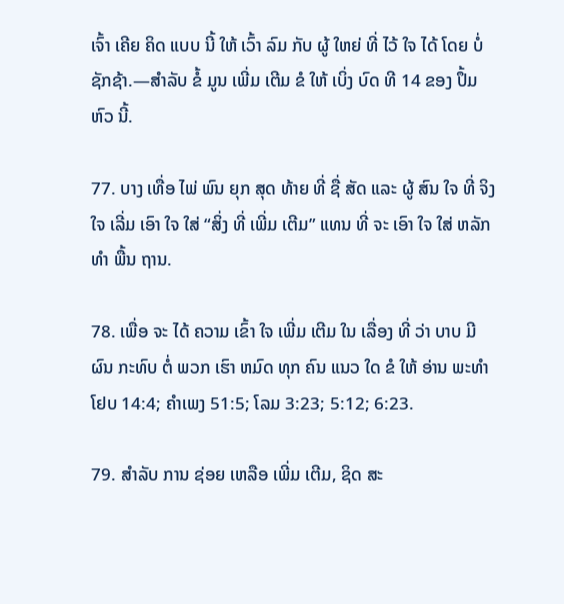ເຈົ້າ ເຄີຍ ຄິດ ແບບ ນີ້ ໃຫ້ ເວົ້າ ລົມ ກັບ ຜູ້ ໃຫຍ່ ທີ່ ໄວ້ ໃຈ ໄດ້ ໂດຍ ບໍ່ ຊັກຊ້າ.—ສໍາລັບ ຂໍ້ ມູນ ເພີ່ມ ເຕີມ ຂໍ ໃຫ້ ເບິ່ງ ບົດ ທີ 14 ຂອງ ປຶ້ມ ຫົວ ນີ້.

77. ບາງ ເທື່ອ ໄພ່ ພົນ ຍຸກ ສຸດ ທ້າຍ ທີ່ ຊື່ ສັດ ແລະ ຜູ້ ສົນ ໃຈ ທີ່ ຈິງ ໃຈ ເລີ່ມ ເອົາ ໃຈ ໃສ່ “ສິ່ງ ທີ່ ເພີ່ມ ເຕີມ” ແທນ ທີ່ ຈະ ເອົາ ໃຈ ໃສ່ ຫລັກ ທໍາ ພື້ນ ຖານ.

78. ເພື່ອ ຈະ ໄດ້ ຄວາມ ເຂົ້າ ໃຈ ເພີ່ມ ເຕີມ ໃນ ເລື່ອງ ທີ່ ວ່າ ບາບ ມີ ຜົນ ກະທົບ ຕໍ່ ພວກ ເຮົາ ຫມົດ ທຸກ ຄົນ ແນວ ໃດ ຂໍ ໃຫ້ ອ່ານ ພະທໍາ ໂຢບ 14:4; ຄໍາເພງ 51:5; ໂລມ 3:23; 5:12; 6:23.

79. ສໍາລັບ ການ ຊ່ອຍ ເຫລືອ ເພີ່ມ ເຕີມ, ຊິດ ສະ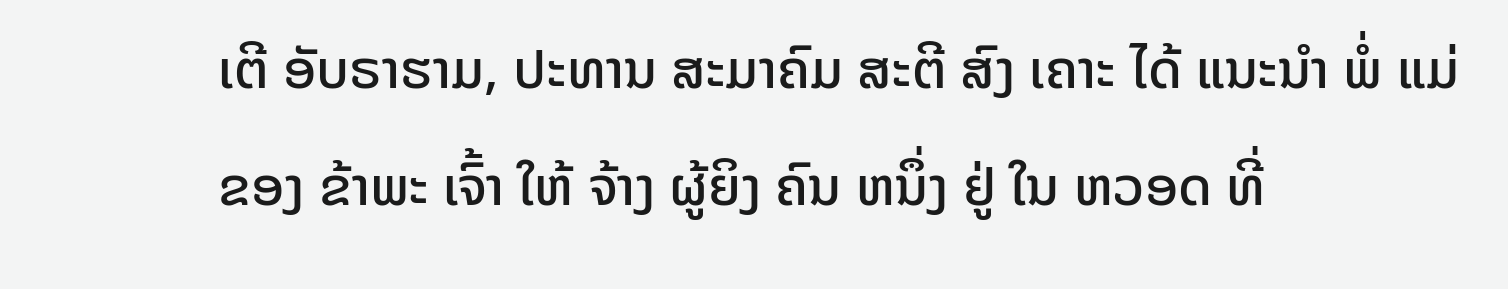ເຕີ ອັບຣາຮາມ, ປະທານ ສະມາຄົມ ສະຕີ ສົງ ເຄາະ ໄດ້ ແນະນໍາ ພໍ່ ແມ່ ຂອງ ຂ້າພະ ເຈົ້າ ໃຫ້ ຈ້າງ ຜູ້ຍິງ ຄົນ ຫນຶ່ງ ຢູ່ ໃນ ຫວອດ ທີ່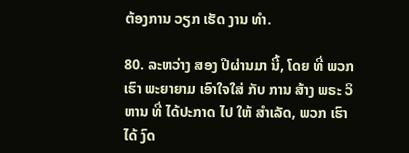ຕ້ອງການ ວຽກ ເຮັດ ງານ ທໍາ.

80. ລະຫວ່າງ ສອງ ປີຜ່ານມາ ນີ້, ໂດຍ ທີ່ ພວກ ເຮົາ ພະຍາຍາມ ເອົາໃຈໃສ່ ກັບ ການ ສ້າງ ພຣະ ວິຫານ ທີ່ ໄດ້ປະກາດ ໄປ ໃຫ້ ສໍາເລັດ, ພວກ ເຮົາ ໄດ້ ງົດ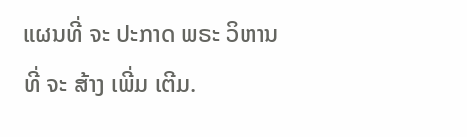ແຜນທີ່ ຈະ ປະກາດ ພຣະ ວິຫານ ທີ່ ຈະ ສ້າງ ເພີ່ມ ເຕີມ.